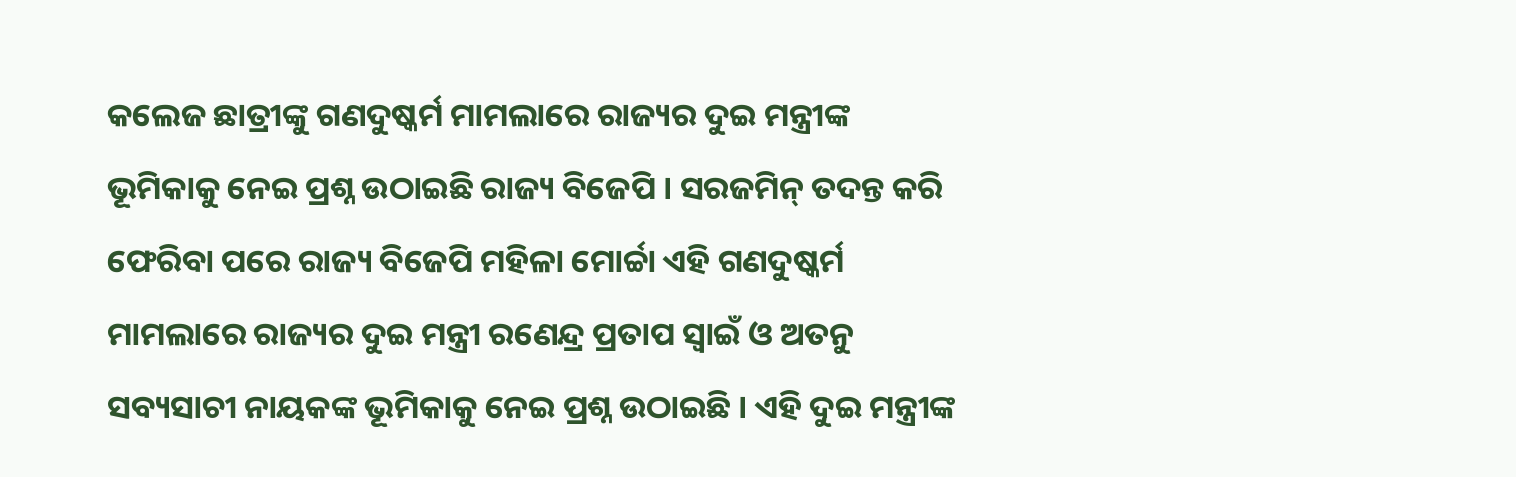କଲେଜ ଛାତ୍ରୀଙ୍କୁ ଗଣଦୁଷ୍କର୍ମ ମାମଲାରେ ରାଜ୍ୟର ଦୁଇ ମନ୍ତ୍ରୀଙ୍କ ଭୂମିକାକୁ ନେଇ ପ୍ରଶ୍ନ ଉଠାଇଛି ରାଜ୍ୟ ବିଜେପି । ସରଜମିନ୍ ତଦନ୍ତ କରି ଫେରିବା ପରେ ରାଜ୍ୟ ବିଜେପି ମହିଳା ମୋର୍ଚ୍ଚା ଏହି ଗଣଦୁଷ୍କର୍ମ ମାମଲାରେ ରାଜ୍ୟର ଦୁଇ ମନ୍ତ୍ରୀ ରଣେନ୍ଦ୍ର ପ୍ରତାପ ସ୍ୱାଇଁ ଓ ଅତନୁ ସବ୍ୟସାଚୀ ନାୟକଙ୍କ ଭୂମିକାକୁ ନେଇ ପ୍ରଶ୍ନ ଉଠାଇଛି । ଏହି ଦୁଇ ମନ୍ତ୍ରୀଙ୍କ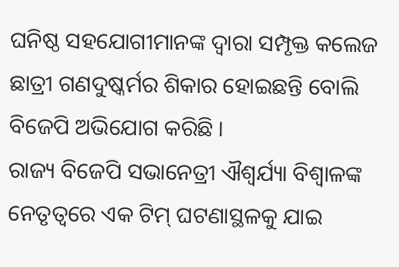ଘନିଷ୍ଠ ସହଯୋଗୀମାନଙ୍କ ଦ୍ୱାରା ସମ୍ପୃକ୍ତ କଲେଜ ଛାତ୍ରୀ ଗଣଦୁଷ୍କର୍ମର ଶିକାର ହୋଇଛନ୍ତି ବୋଲି ବିଜେପି ଅଭିଯୋଗ କରିଛି ।
ରାଜ୍ୟ ବିଜେପି ସଭାନେତ୍ରୀ ଐଶ୍ୱର୍ଯ୍ୟା ବିଶ୍ୱାଳଙ୍କ ନେତୃତ୍ୱରେ ଏକ ଟିମ୍ ଘଟଣାସ୍ଥଳକୁ ଯାଇ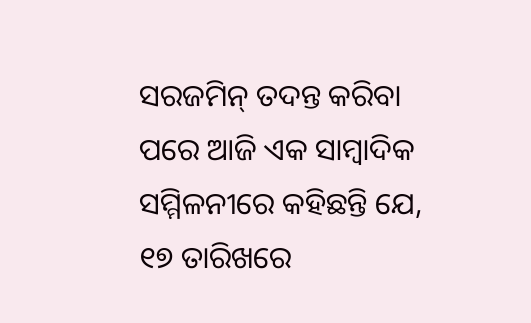ସରଜମିନ୍ ତଦନ୍ତ କରିବା ପରେ ଆଜି ଏକ ସାମ୍ବାଦିକ ସମ୍ମିଳନୀରେ କହିଛନ୍ତି ଯେ, ୧୭ ତାରିଖରେ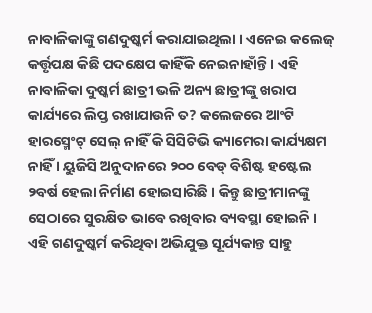ନାବାଳିକାଙ୍କୁ ଗଣଦୁଷ୍କର୍ମ କରାଯାଇଥିଲା । ଏନେଇ କଲେଜ୍ କର୍ତ୍ତୃପକ୍ଷ କିଛି ପଦକ୍ଷେପ କାହିଁକି ନେଇନାହାଁନ୍ତି । ଏହି ନାବାଳିକା ଦୁଷ୍କର୍ମ ଛାତ୍ରୀ ଭଳି ଅନ୍ୟ ଛାତ୍ରୀଙ୍କୁ ଖରାପ କାର୍ଯ୍ୟରେ ଲିପ୍ତ ରଖାଯାଉନି ତ? କଲେଜରେ ଆଂଟି ହାରସ୍ମେଂଟ୍ ସେଲ୍ ନାହିଁ କି ସିସିଟିଭି କ୍ୟାମେରା କାର୍ଯ୍ୟକ୍ଷମ ନାହିଁ । ୟୁଜିସି ଅନୁଦାନରେ ୨୦୦ ବେଡ୍ ବିଶିଷ୍ଟ ହଷ୍ଟେଲ ୨ବର୍ଷ ହେଲା ନିର୍ମାଣ ହୋଇସାରିଛି । କିନ୍ତୁ ଛାତ୍ରୀମାନଙ୍କୁ ସେଠାରେ ସୁରକ୍ଷିତ ଭାବେ ରଖିବାର ବ୍ୟବସ୍ଥା ହୋଇନି ।
ଏହି ଗଣଦୁଷ୍କର୍ମ କରିଥିବା ଅଭିଯୁକ୍ତ ସୂର୍ଯ୍ୟକାନ୍ତ ସାହୁ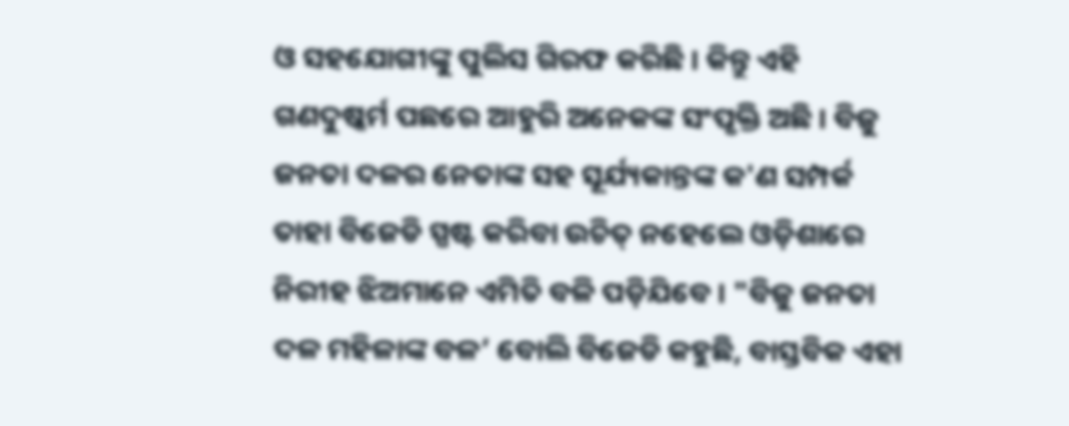ଓ ସହଯୋଗୀଙ୍କୁ ପୁଲିସ ଗିରଫ କରିଛି । କିନ୍ତୁ ଏହି ଗଣଦୁଷ୍କର୍ମ ପଛରେ ଆହୁରି ଅନେକଙ୍କ ସଂପୃକ୍ତି ଅଛି । ବିଜୁ ଜନତା ଦଳର ନେତାଙ୍କ ସହ ସୂର୍ଯ୍ୟକାନ୍ତଙ୍କ କ'ଣ ସମ୍ପର୍କ ତାହା ବିଜେଡି ସ୍ପଷ୍ଟ କରିବା ଉଚିତ୍ ନହେଲେ ଓଡ଼ିଶାରେ ନିରୀହ ଝିଅମାନେ ଏମିତି ବଳି ପଡ଼ିଯିବେ । "ବିଜୁ ଜନତା ଦଳ ମହିଳାଙ୍କ ବଳ’ ବୋଲି ବିଜେଡି କହୁଛି, ବାସ୍ତବିକ ଏହା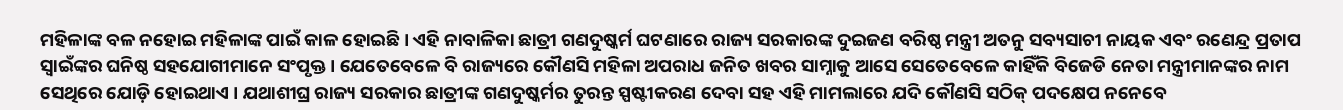ମହିଳାଙ୍କ ବଳ ନହୋଇ ମହିଳାଙ୍କ ପାଇଁ କାଳ ହୋଇଛି । ଏହି ନାବାଳିକା ଛାତ୍ରୀ ଗଣଦୁଷ୍କର୍ମ ଘଟଣାରେ ରାଜ୍ୟ ସରକାରଙ୍କ ଦୁଇଜଣ ବରିଷ୍ଠ ମନ୍ତ୍ରୀ ଅତନୁ ସବ୍ୟସାଚୀ ନାୟକ ଏବଂ ରଣେନ୍ଦ୍ର ପ୍ରତାପ ସ୍ୱାଇଁଙ୍କର ଘନିଷ୍ଠ ସହଯୋଗୀମାନେ ସଂପୃକ୍ତ । ଯେତେବେଳେ ବି ରାଜ୍ୟରେ କୌଣସି ମହିଳା ଅପରାଧ ଜନିତ ଖବର ସାମ୍ନାକୁ ଆସେ ସେତେବେଳେ କାହିଁକି ବିଜେଡି ନେତା ମନ୍ତ୍ରୀମାନଙ୍କର ନାମ ସେଥିରେ ଯୋଡ଼ି ହୋଇଥାଏ । ଯଥାଶୀଘ୍ର ରାଜ୍ୟ ସରକାର ଛାତ୍ରୀଙ୍କ ଗଣଦୁଷ୍କର୍ମର ତୁରନ୍ତ ସ୍ପଷ୍ଟୀକରଣ ଦେବା ସହ ଏହି ମାମଲାରେ ଯଦି କୌଣସି ସଠିକ୍ ପଦକ୍ଷେପ ନନେବେ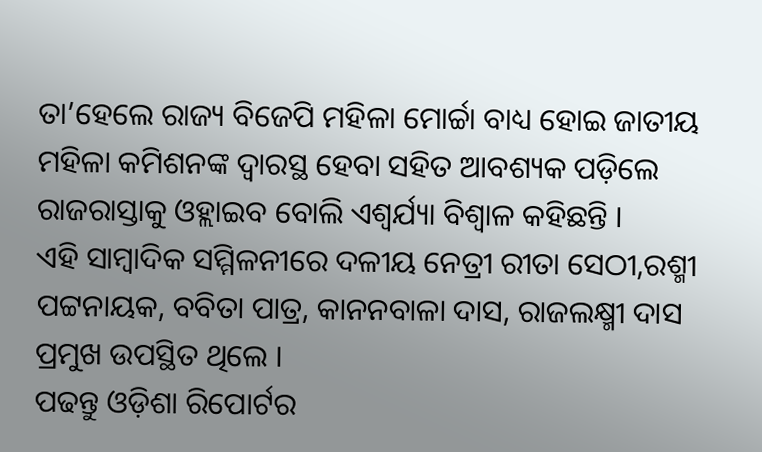ତା’ହେଲେ ରାଜ୍ୟ ବିଜେପି ମହିଳା ମୋର୍ଚ୍ଚା ବାଧ୍ୟ ହୋଇ ଜାତୀୟ ମହିଳା କମିଶନଙ୍କ ଦ୍ୱାରସ୍ଥ ହେବା ସହିତ ଆବଶ୍ୟକ ପଡ଼ିଲେ ରାଜରାସ୍ତାକୁ ଓହ୍ଲାଇବ ବୋଲି ଏଶ୍ୱର୍ଯ୍ୟା ବିଶ୍ୱାଳ କହିଛନ୍ତି ।
ଏହି ସାମ୍ବାଦିକ ସମ୍ମିଳନୀରେ ଦଳୀୟ ନେତ୍ରୀ ରୀତା ସେଠୀ,ରଶ୍ମୀ ପଟ୍ଟନାୟକ, ବବିତା ପାତ୍ର, କାନନବାଳା ଦାସ, ରାଜଲକ୍ଷ୍ମୀ ଦାସ ପ୍ରମୁଖ ଉପସ୍ଥିତ ଥିଲେ ।
ପଢନ୍ତୁ ଓଡ଼ିଶା ରିପୋର୍ଟର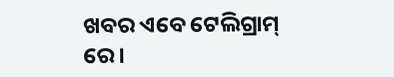ଖବର ଏବେ ଟେଲିଗ୍ରାମ୍ ରେ।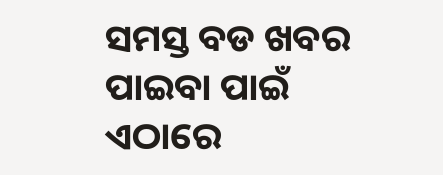ସମସ୍ତ ବଡ ଖବର ପାଇବା ପାଇଁ ଏଠାରେ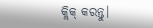କ୍ଲିକ୍ କରନ୍ତୁ।